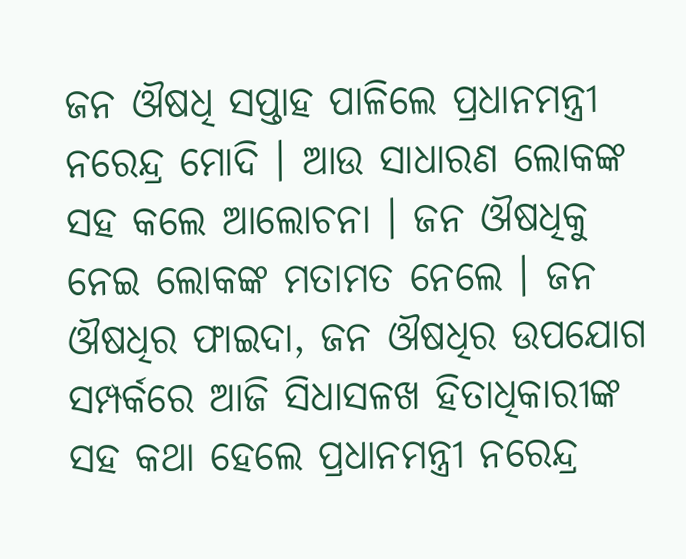ଜନ ଔଷଧି ସପ୍ତାହ ପାଳିଲେ ପ୍ରଧାନମନ୍ତ୍ରୀ ନରେନ୍ଦ୍ର ମୋଦି । ଆଉ ସାଧାରଣ ଲୋକଙ୍କ ସହ କଲେ ଆଲୋଚନା । ଜନ ଔଷଧିକୁ ନେଇ ଲୋକଙ୍କ ମତାମତ ନେଲେ । ଜନ ଔଷଧିର ଫାଇଦା, ଜନ ଔଷଧିର ଉପଯୋଗ ସମ୍ପର୍କରେ ଆଜି ସିଧାସଳଖ ହିତାଧିକାରୀଙ୍କ ସହ କଥା ହେଲେ ପ୍ରଧାନମନ୍ତ୍ରୀ ନରେନ୍ଦ୍ର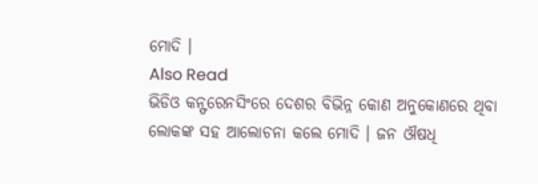ମୋଦି ।
Also Read
ଭିଡିଓ କନ୍ଫରେନସିଂରେ ଦେଶର ବିଭିନ୍ନ କୋଣ ଅନୁକୋଣରେ ଥିବା ଲୋକଙ୍କ ସହ ଆଲୋଚନା କଲେ ମୋଦି । ଜନ ଔଷଧି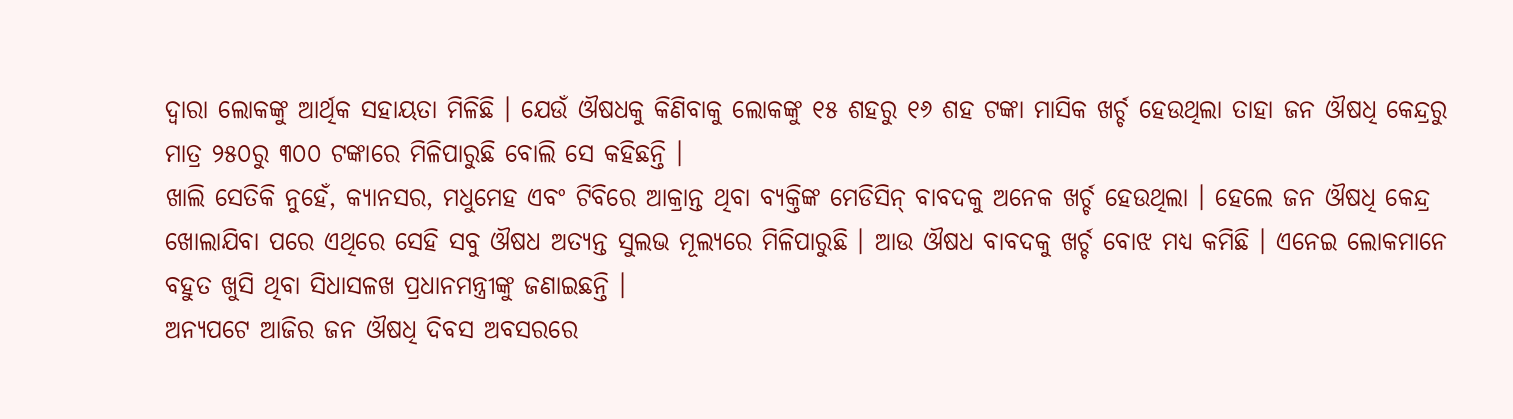ଦ୍ୱାରା ଲୋକଙ୍କୁ ଆର୍ଥିକ ସହାୟତା ମିଳିଛି । ଯେଉଁ ଔଷଧକୁ କିଣିବାକୁ ଲୋକଙ୍କୁ ୧୫ ଶହରୁ ୧୬ ଶହ ଟଙ୍କା ମାସିକ ଖର୍ଚ୍ଚ ହେଉଥିଲା ତାହା ଜନ ଔଷଧି କେନ୍ଦ୍ରରୁ ମାତ୍ର ୨୫୦ରୁ ୩୦୦ ଟଙ୍କାରେ ମିଳିପାରୁଛି ବୋଲି ସେ କହିଛନ୍ତି ।
ଖାଲି ସେତିକି ନୁହେଁ, କ୍ୟାନସର, ମଧୁମେହ ଏବଂ ଟିବିରେ ଆକ୍ରାନ୍ତ ଥିବା ବ୍ୟକ୍ତିଙ୍କ ମେଡିସିନ୍ ବାବଦକୁ ଅନେକ ଖର୍ଚ୍ଚ ହେଉଥିଲା । ହେଲେ ଜନ ଔଷଧି କେନ୍ଦ୍ର ଖୋଲାଯିବା ପରେ ଏଥିରେ ସେହି ସବୁ ଔଷଧ ଅତ୍ୟନ୍ତ ସୁଲଭ ମୂଲ୍ୟରେ ମିଳିପାରୁଛି । ଆଉ ଔଷଧ ବାବଦକୁ ଖର୍ଚ୍ଚ ବୋଝ ମଧ୍ୟ କମିଛି । ଏନେଇ ଲୋକମାନେ ବହୁତ ଖୁସି ଥିବା ସିଧାସଳଖ ପ୍ରଧାନମନ୍ତ୍ରୀଙ୍କୁ ଜଣାଇଛନ୍ତି ।
ଅନ୍ୟପଟେ ଆଜିର ଜନ ଔଷଧି ଦିବସ ଅବସରରେ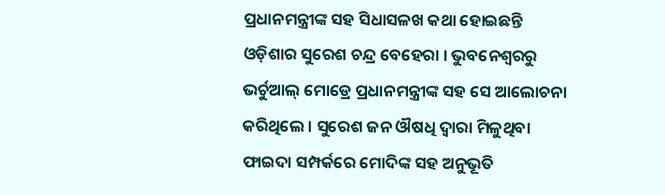ପ୍ରଧାନମନ୍ତ୍ରୀଙ୍କ ସହ ସିଧାସଳଖ କଥା ହୋଇଛନ୍ତି ଓଡ଼ିଶାର ସୁରେଶ ଚନ୍ଦ୍ର ବେହେରା । ଭୁବନେଶ୍ୱରରୁ ଭର୍ଚୁଆଲ୍ ମୋଡ୍ରେ ପ୍ରଧାନମନ୍ତ୍ରୀଙ୍କ ସହ ସେ ଆଲୋଚନା କରିଥିଲେ । ସୁରେଶ ଜନ ଔଷଧି ଦ୍ୱାରା ମିଳୁଥିବା ଫାଇଦା ସମ୍ପର୍କରେ ମୋଦିଙ୍କ ସହ ଅନୁଭୂତି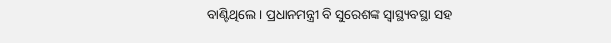ବାଣ୍ଟିଥିଲେ । ପ୍ରଧାନମନ୍ତ୍ରୀ ବି ସୁରେଶଙ୍କ ସ୍ୱାସ୍ଥ୍ୟବସ୍ଥା ସହ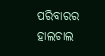ପରିବାରର ହାଲଚାଲ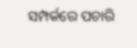ସମ୍ପର୍କରେ ପଚାରି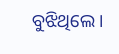ବୁଝିଥିଲେ ।